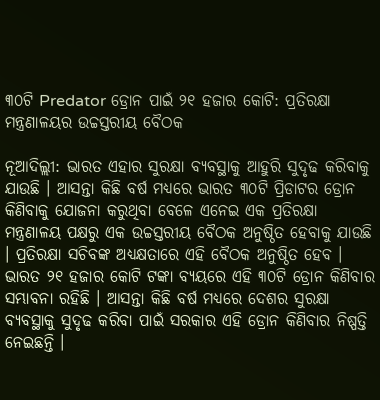୩୦ଟି Predator ଡ୍ରୋନ ପାଇଁ ୨୧ ହଜାର କୋଟି: ପ୍ରତିରକ୍ଷା ମନ୍ତ୍ରଣାଳୟର ଉଚ୍ଚସ୍ତରୀୟ ବୈଠକ

ନୂଆଦିଲ୍ଲୀ: ଭାରତ ଏହାର ସୁରକ୍ଷା ବ୍ୟବସ୍ଥାକୁ ଆହୁରି ସୁଦୃଢ କରିବାକୁ ଯାଉଛି । ଆସନ୍ତା କିଛି ବର୍ଷ ମଧ୍ୟରେ ଭାରତ ୩୦ଟି ପ୍ରିଡାଟର ଡ୍ରୋନ କିଣିବାକୁ ଯୋଜନା କରୁଥିବା ବେଳେ ଏନେଇ ଏକ ପ୍ରତିରକ୍ଷା ମନ୍ତ୍ରଣାଳୟ ପକ୍ଷରୁ ଏକ ଉଚ୍ଚସ୍ତରୀୟ ବୈଠକ ଅନୁଷ୍ଠିତ ହେବାକୁ ଯାଉଛି । ପ୍ରତିରକ୍ଷା ସଚିବଙ୍କ ଅଧ୍ୟକ୍ଷତାରେ ଏହି ବୈଠକ ଅନୁଷ୍ଠିତ ହେବ । ଭାରତ ୨୧ ହଜାର କୋଟି ଟଙ୍କା ବ୍ୟୟରେ ଏହି ୩୦ଟି ଡ୍ରୋନ କିଣିବାର ସମ୍ଭାବନା ରହିଛି । ଆସନ୍ତା କିଛି ବର୍ଷ ମଧ୍ୟରେ ଦେଶର ସୁରକ୍ଷା ବ୍ୟବସ୍ଥାକୁ ସୁଦୃଢ କରିବା ପାଇଁ ସରକାର ଏହି ଡ୍ରୋନ କିଣିବାର ନିଷ୍ପତ୍ତି ନେଇଛନ୍ତି ।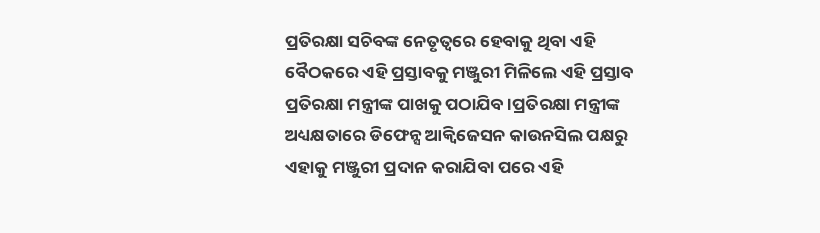ପ୍ରତିରକ୍ଷା ସଚିବଙ୍କ ନେତୃତ୍ୱରେ ହେବାକୁ ଥିବା ଏହି ବୈଠକରେ ଏହି ପ୍ରସ୍ତାବକୁ ମଞ୍ଜୁରୀ ମିଳିଲେ ଏହି ପ୍ରସ୍ତାବ ପ୍ରତିରକ୍ଷା ମନ୍ତ୍ରୀଙ୍କ ପାଖକୁ ପଠାଯିବ ।ପ୍ରତିରକ୍ଷା ମନ୍ତ୍ରୀଙ୍କ ଅଧ୍ୟକ୍ଷତାରେ ଡିଫେନ୍ସ ଆକ୍ୱିଜେସନ କାଉନସିଲ ପକ୍ଷରୁ ଏହାକୁ ମଞ୍ଜୁରୀ ପ୍ରଦାନ କରାଯିବା ପରେ ଏହି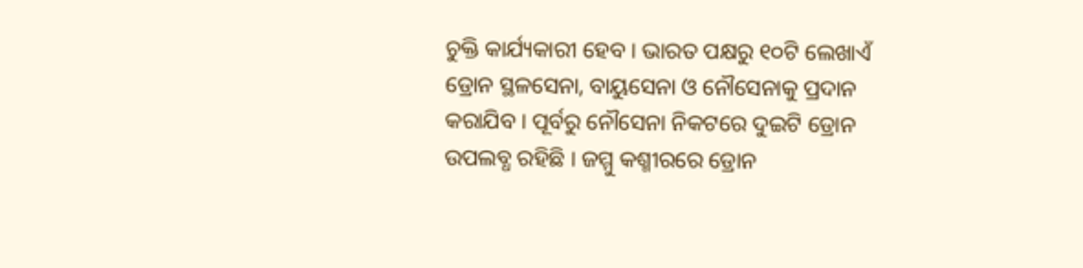ଚୁକ୍ତି କାର୍ଯ୍ୟକାରୀ ହେବ । ଭାରତ ପକ୍ଷରୁ ୧୦ଟି ଲେଖାଏଁ ଡ୍ରୋନ ସ୍ଥଳସେନା, ବାୟୁସେନା ଓ ନୌସେନାକୁ ପ୍ରଦାନ କରାଯିବ । ପୂର୍ବରୁ ନୌସେନା ନିକଟରେ ଦୁଇଟି ଡ୍ରୋନ ଉପଲବ୍ଧ ରହିଛି । ଜମ୍ମୁ କଶ୍ମୀରରେ ଡ୍ରୋନ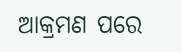ଆକ୍ରମଣ ପରେ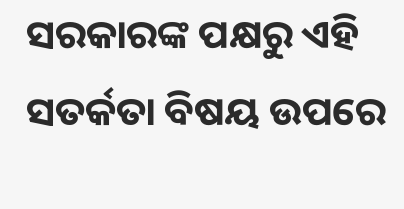ସରକାରଙ୍କ ପକ୍ଷରୁ ଏହି ସତର୍କତା ବିଷୟ ଉପରେ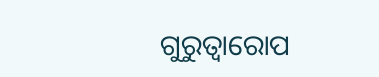ଗୁରୁତ୍ୱାରୋପ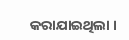କରାଯାଇଥିଲା ।